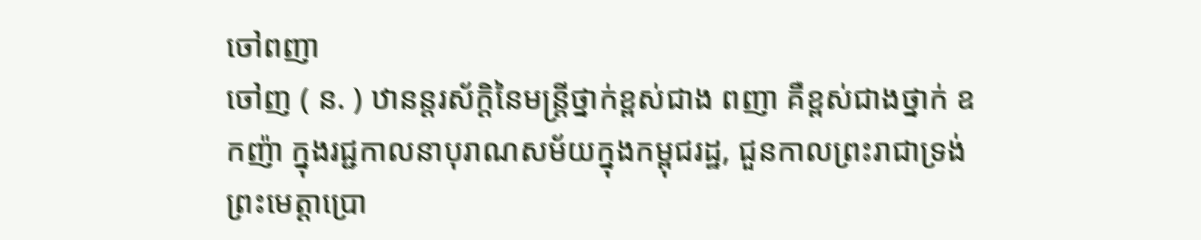ចៅពញា
ចៅញ ( ន. ) ឋានន្តរស័ក្ដិនៃមន្រ្តីថ្នាក់ខ្ពស់ជាង ពញា គឺខ្ពស់ជាងថ្នាក់ ឧកញ៉ា ក្នុងរជ្ជកាលនាបុរាណសម័យក្នុងកម្ពុជរដ្ឋ, ជួនកាលព្រះរាជាទ្រង់ព្រះមេត្តាប្រោ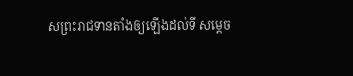សព្រះរាជទានតាំងឲ្យឡើងដល់ទី សម្ដេច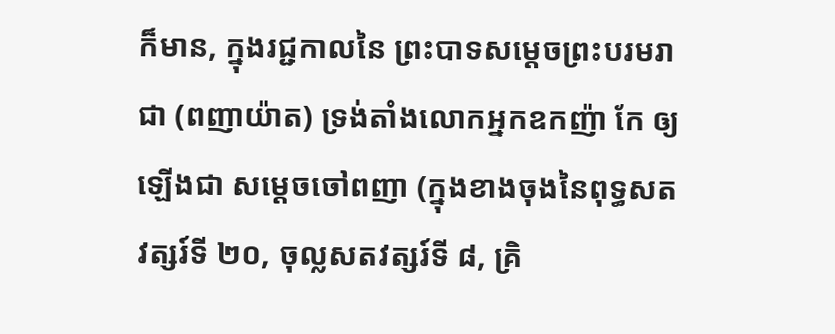ក៏មាន, ក្នុងរជ្ជកាលនៃ ព្រះបាទសម្ដេចព្រះបរមរាជា (ពញាយ៉ាត) ទ្រង់តាំងលោកអ្នកឧកញ៉ា កែ ឲ្យឡើងជា សម្ដេចចៅពញា (ក្នុងខាងចុងនៃពុទ្ធសតវត្សរ៍ទី ២០, ចុល្លសតវត្សរ៍ទី ៨, គ្រិ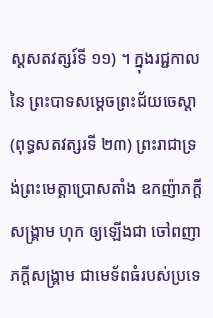ស្ដសតវត្សរ៍ទី ១១) ។ ក្នុងរជ្ជកាលនៃ ព្រះបាទសម្ដេចព្រះជ័យចេស្ដា (ពុទ្ធសតវត្សរទី ២៣) ព្រះរាជាទ្រង់ព្រះមេត្តាប្រោសតាំង ឧកញ៉ាភក្ដីសង្រ្គាម ហុក ឲ្យឡើងជា ចៅពញាភក្ដីសង្គ្រាម ជាមេទ័ពធំរបស់ប្រទេ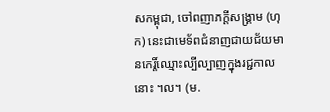សកម្ពុជា, ចៅពញាភក្ដីសង្គ្រាម (ហុក) នេះជាមេទ័ពជំនាញជាយជ័យមានកេរ្តិ៍ឈ្មោះល្បីល្បាញក្នុងរជ្ជកាលនោះ ។ល។ (ម.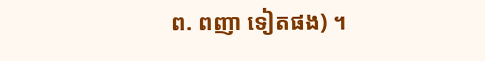ព. ពញា ទៀតផង) ។